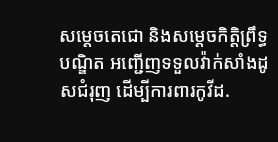សម្ដេចតេជោ និងសម្ដេចកិត្តិព្រឹទ្ធបណ្ឌិត អញ្ជេីញទទួលវ៉ាក់សាំងដូសជំរុញ ដើម្បីការពារកូវីដ.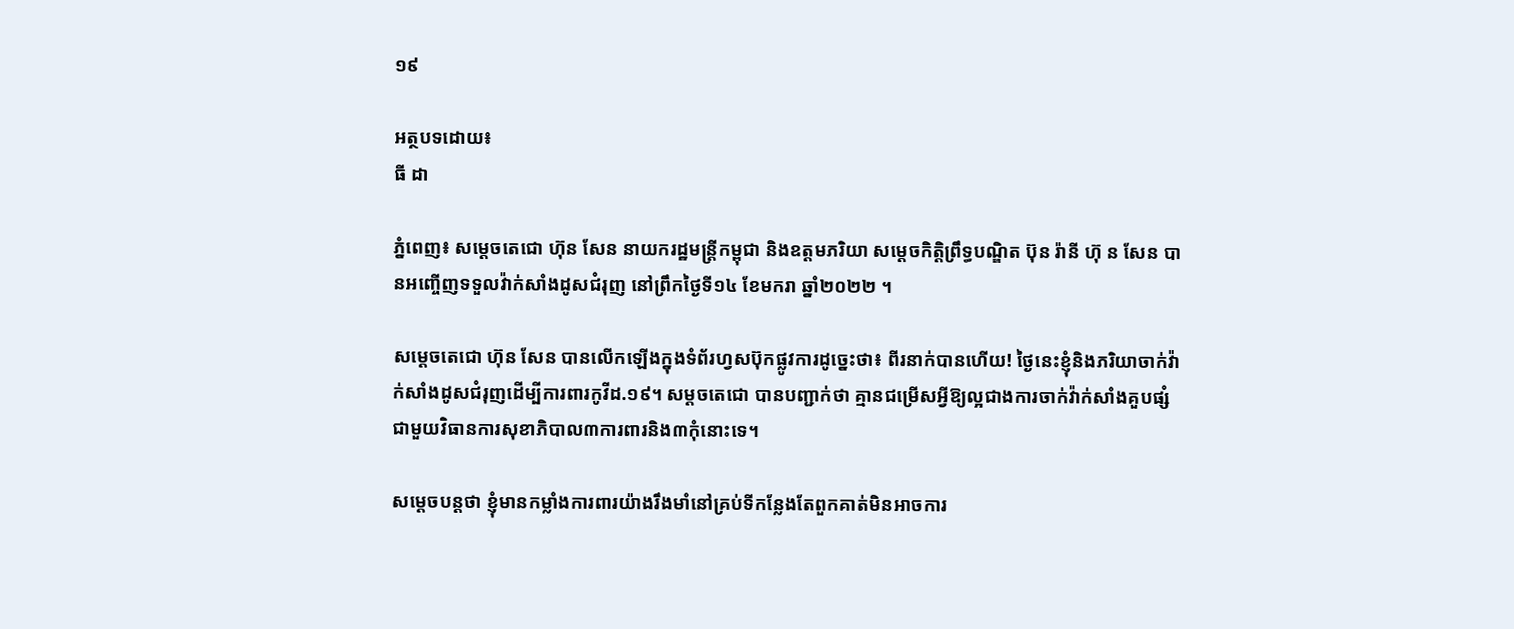១៩

អត្ថបទដោយ៖
ធី ដា

ភ្នំពេញ៖ សម្ដេចតេជោ ហ៊ុន សែន នាយករដ្ឋមន្ត្រីកម្ពុជា និងឧត្តមភរិយា សម្ដេចកិត្តិព្រឹទ្ធបណ្ឌិត ប៊ុន រ៉ានី ហ៊ុ ន សែន បានអញ្ចេីញទទួលវ៉ាក់សាំងដូសជំរុញ នៅព្រឹកថ្ងៃទី១៤ ខែមករា ឆ្នាំ២០២២ ។

សម្ដេចតេជោ ហ៊ុន សែន បានលេីកឡេីងក្នុងទំព័រហ្វសប៊ុកផ្លូវការដូច្នេះថា៖ ពីរនាក់បានហើយ! ថ្ងៃនេះខ្ញុំនិងភរិយាចាក់វ៉ាក់សាំងដូសជំរុញដើម្បីការពារកូវីដ.១៩។ សម្ដចតេជោ បានបញ្ជាក់ថា គ្មានជម្រើសអ្វីឱ្យល្អជាងការចាក់វ៉ាក់សាំងគួបផ្សំជាមួយវិធានការសុខាភិបាល៣ការពារនិង៣កុំនោះទេ។

សម្ដេចបន្តថា ខ្ញុំមានកម្លាំងការពារយ៉ាងរឹងមាំនៅគ្រប់ទីកន្លែងតែពួកគាត់មិនអាចការ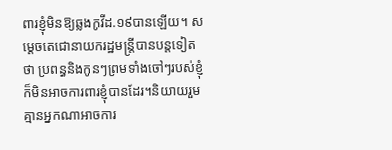ពារខ្ញុំមិនឱ្យឆ្លងកូវីដ.១៩បានឡើយ។ សម្ដេចតេជោនាយករដ្ឋមន្ត្រីបានបន្តទៀតថា ប្រពន្ធនិងកូនៗព្រមទាំងចៅៗរបស់ខ្ញុំក៏មិនអាចការពារខ្ញុំបានដែរ។និយាយរួមគ្មានអ្នកណាអាចការ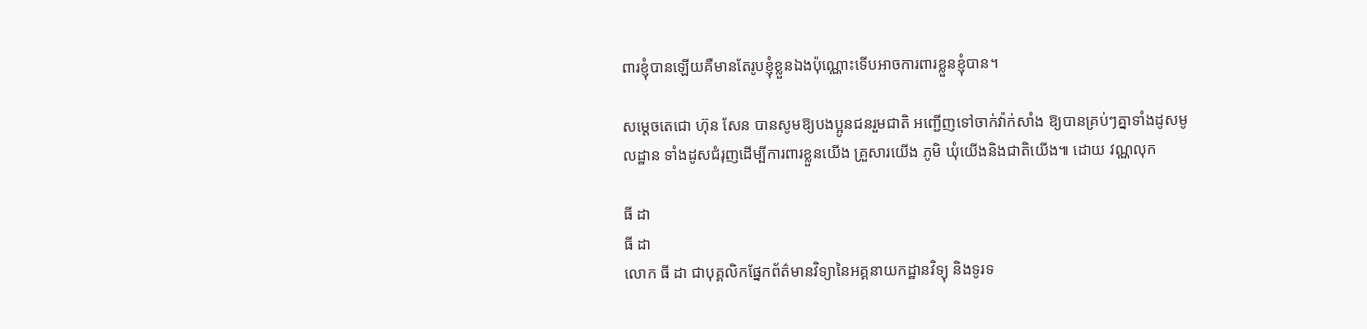ពារខ្ញុំបានឡើយគឺមានតែរូបខ្ញុំខ្លួនឯងប៉ុណ្ណោះទើបអាចការពារខ្លួនខ្ញុំបាន។

សម្ដេចតេជោ ហ៊ុន សែន បានសូមឱ្យបងប្អូនជនរួមជាតិ អញ្ជើញទៅចាក់វ៉ាក់សាំង ឱ្យបានគ្រប់ៗគ្នាទាំងដូសមូលដ្ឋាន ទាំងដូសជំរុញដើម្បីការពារខ្លួនយើង គ្រួសារយើង ភូមិ ឃុំយើងនិងជាតិយើង៕ ដោយ វណ្ណលុក

ធី ដា
ធី ដា
លោក ធី ដា ជាបុគ្គលិកផ្នែកព័ត៌មានវិទ្យានៃអគ្គនាយកដ្ឋានវិទ្យុ និងទូរទ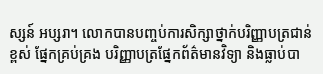ស្សន៍ អប្សរា។ លោកបានបញ្ចប់ការសិក្សាថ្នាក់បរិញ្ញាបត្រជាន់ខ្ពស់ ផ្នែកគ្រប់គ្រង បរិញ្ញាបត្រផ្នែកព័ត៌មានវិទ្យា និងធ្លាប់បា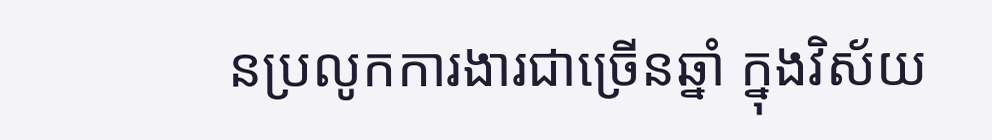នប្រលូកការងារជាច្រើនឆ្នាំ ក្នុងវិស័យ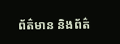ព័ត៌មាន និងព័ត៌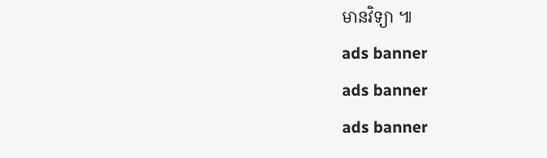មានវិទ្យា ៕
ads banner
ads banner
ads banner